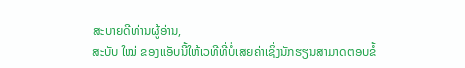ສະບາຍດີທ່ານຜູ້ອ່ານ,
ສະບັບ ໃໝ່ ຂອງແອັບນີ້ໃຫ້ເວທີທີ່ບໍ່ເສຍຄ່າເຊິ່ງນັກຮຽນສາມາດຕອບຂໍ້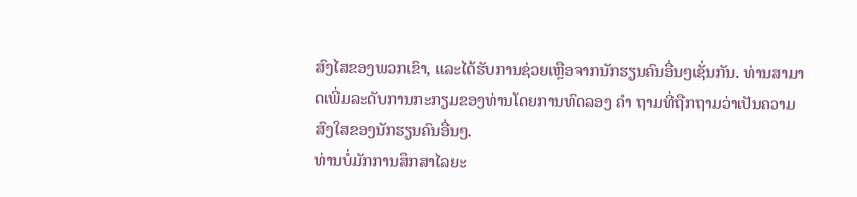ສົງໄສຂອງພວກເຂົາ, ແລະໄດ້ຮັບການຊ່ວຍເຫຼືອຈາກນັກຮຽນຄົນອື່ນໆເຊັ່ນກັນ. ທ່ານສາມາດເພີ່ມລະດັບການກະກຽມຂອງທ່ານໂດຍການທົດລອງ ຄຳ ຖາມທີ່ຖືກຖາມວ່າເປັນຄວາມສົງໃສຂອງນັກຮຽນຄົນອື່ນໆ.
ທ່ານບໍ່ມັກການສຶກສາໄລຍະ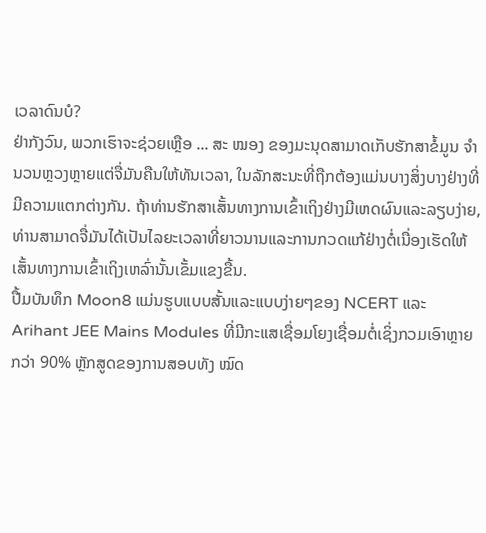ເວລາດົນບໍ?
ຢ່າກັງວົນ, ພວກເຮົາຈະຊ່ວຍເຫຼືອ ... ສະ ໝອງ ຂອງມະນຸດສາມາດເກັບຮັກສາຂໍ້ມູນ ຈຳ ນວນຫຼວງຫຼາຍແຕ່ຈື່ມັນຄືນໃຫ້ທັນເວລາ, ໃນລັກສະນະທີ່ຖືກຕ້ອງແມ່ນບາງສິ່ງບາງຢ່າງທີ່ມີຄວາມແຕກຕ່າງກັນ. ຖ້າທ່ານຮັກສາເສັ້ນທາງການເຂົ້າເຖິງຢ່າງມີເຫດຜົນແລະລຽບງ່າຍ, ທ່ານສາມາດຈື່ມັນໄດ້ເປັນໄລຍະເວລາທີ່ຍາວນານແລະການກວດແກ້ຢ່າງຕໍ່ເນື່ອງເຮັດໃຫ້ເສັ້ນທາງການເຂົ້າເຖິງເຫລົ່ານັ້ນເຂັ້ມແຂງຂື້ນ.
ປື້ມບັນທຶກ Moon8 ແມ່ນຮູບແບບສັ້ນແລະແບບງ່າຍໆຂອງ NCERT ແລະ Arihant JEE Mains Modules ທີ່ມີກະແສເຊື່ອມໂຍງເຊື່ອມຕໍ່ເຊິ່ງກວມເອົາຫຼາຍກວ່າ 90% ຫຼັກສູດຂອງການສອບທັງ ໝົດ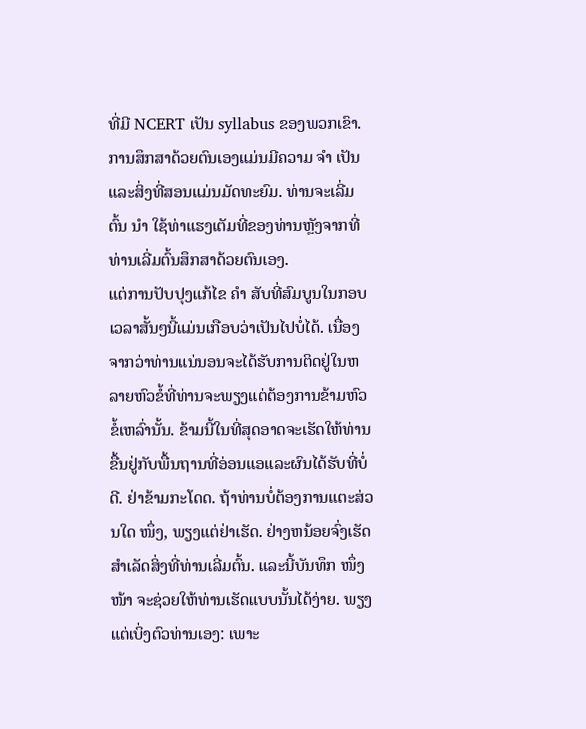ທີ່ມີ NCERT ເປັນ syllabus ຂອງພວກເຂົາ.
ການສຶກສາດ້ວຍຕົນເອງແມ່ນມີຄວາມ ຈຳ ເປັນແລະສິ່ງທີ່ສອນແມ່ນມັດທະຍົມ. ທ່ານຈະເລີ່ມຕົ້ນ ນຳ ໃຊ້ທ່າແຮງເຕັມທີ່ຂອງທ່ານຫຼັງຈາກທີ່ທ່ານເລີ່ມຕົ້ນສຶກສາດ້ວຍຕົນເອງ.
ແຕ່ການປັບປຸງແກ້ໄຂ ຄຳ ສັບທີ່ສົມບູນໃນກອບເວລາສັ້ນໆນີ້ແມ່ນເກືອບວ່າເປັນໄປບໍ່ໄດ້. ເນື່ອງຈາກວ່າທ່ານແນ່ນອນຈະໄດ້ຮັບການຕິດຢູ່ໃນຫລາຍຫົວຂໍ້ທີ່ທ່ານຈະພຽງແຕ່ຕ້ອງການຂ້າມຫົວຂໍ້ເຫລົ່ານັ້ນ. ຂ້າມນີ້ໃນທີ່ສຸດອາດຈະເຮັດໃຫ້ທ່ານຂື້ນຢູ່ກັບພື້ນຖານທີ່ອ່ອນແອແລະຜົນໄດ້ຮັບທີ່ບໍ່ດີ. ຢ່າຂ້າມກະໂດດ. ຖ້າທ່ານບໍ່ຕ້ອງການແຕະສ່ວນໃດ ໜຶ່ງ, ພຽງແຕ່ຢ່າເຮັດ. ຢ່າງຫນ້ອຍຈົ່ງເຮັດສໍາເລັດສິ່ງທີ່ທ່ານເລີ່ມຕົ້ນ. ແລະນີ້ບັນທຶກ ໜຶ່ງ ໜ້າ ຈະຊ່ວຍໃຫ້ທ່ານເຮັດແບບນັ້ນໄດ້ງ່າຍ. ພຽງແຕ່ເບິ່ງຕົວທ່ານເອງ: ເພາະ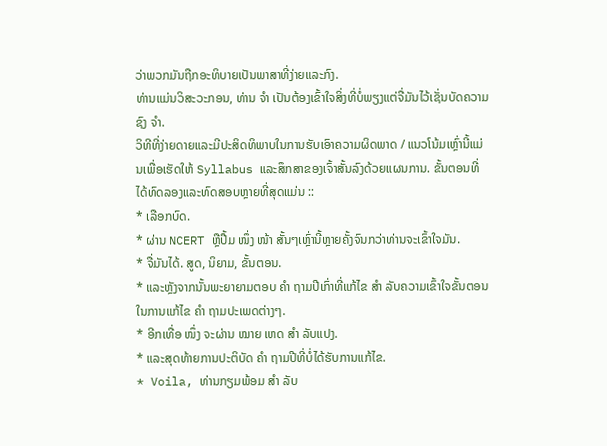ວ່າພວກມັນຖືກອະທິບາຍເປັນພາສາທີ່ງ່າຍແລະກົງ.
ທ່ານແມ່ນວິສະວະກອນ, ທ່ານ ຈຳ ເປັນຕ້ອງເຂົ້າໃຈສິ່ງທີ່ບໍ່ພຽງແຕ່ຈື່ມັນໄວ້ເຊັ່ນບັດຄວາມຊົງ ຈຳ.
ວິທີທີ່ງ່າຍດາຍແລະມີປະສິດທິພາບໃນການຮັບເອົາຄວາມຜິດພາດ / ແນວໂນ້ມເຫຼົ່ານີ້ແມ່ນເພື່ອເຮັດໃຫ້ Syllabus ແລະສຶກສາຂອງເຈົ້າສັ້ນລົງດ້ວຍແຜນການ. ຂັ້ນຕອນທີ່ໄດ້ທົດລອງແລະທົດສອບຫຼາຍທີ່ສຸດແມ່ນ ::
* ເລືອກບົດ.
* ຜ່ານ NCERT ຫຼືປື້ມ ໜຶ່ງ ໜ້າ ສັ້ນໆເຫຼົ່ານີ້ຫຼາຍຄັ້ງຈົນກວ່າທ່ານຈະເຂົ້າໃຈມັນ.
* ຈື່ມັນໄດ້. ສູດ, ນິຍາມ, ຂັ້ນຕອນ.
* ແລະຫຼັງຈາກນັ້ນພະຍາຍາມຕອບ ຄຳ ຖາມປີເກົ່າທີ່ແກ້ໄຂ ສຳ ລັບຄວາມເຂົ້າໃຈຂັ້ນຕອນໃນການແກ້ໄຂ ຄຳ ຖາມປະເພດຕ່າງໆ.
* ອີກເທື່ອ ໜຶ່ງ ຈະຜ່ານ ໝາຍ ເຫດ ສຳ ລັບແປງ.
* ແລະສຸດທ້າຍການປະຕິບັດ ຄຳ ຖາມປີທີ່ບໍ່ໄດ້ຮັບການແກ້ໄຂ.
* Voila, ທ່ານກຽມພ້ອມ ສຳ ລັບ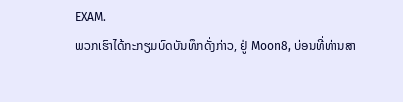EXAM.
ພວກເຮົາໄດ້ກະກຽມບົດບັນທຶກດັ່ງກ່າວ, ຢູ່ Moon8, ບ່ອນທີ່ທ່ານສາ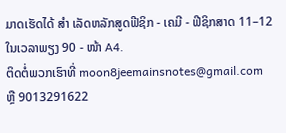ມາດເຮັດໄດ້ ສຳ ເລັດຫລັກສູດຟີຊິກ - ເຄມີ - ຟີຊິກສາດ 11–12 ໃນເວລາພຽງ 90 - ໜ້າ A4.
ຕິດຕໍ່ພວກເຮົາທີ່ moon8jeemainsnotes@gmail.com ຫຼື 9013291622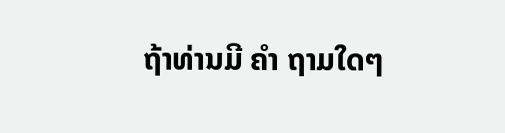ຖ້າທ່ານມີ ຄຳ ຖາມໃດໆ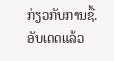ກ່ຽວກັບການຊື້.
ອັບເດດແລ້ວ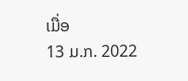ເມື່ອ
13 ມ.ກ. 2022